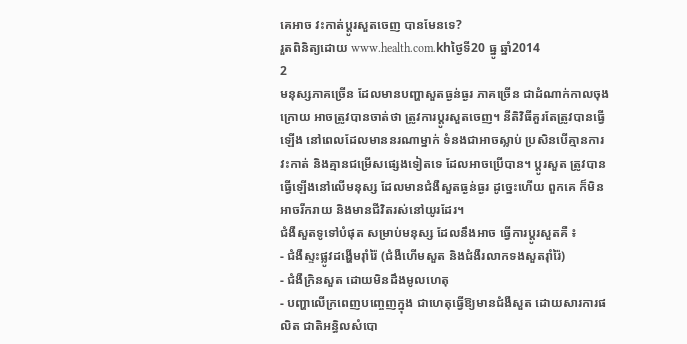គេអាច វះកាត់ប្តូរសួតចេញ បានមែនទេ?
រួតពិនិត្យដោយ www.health.com.khថ្ងៃទី20 ធ្នូ ឆ្នាំ2014
2
មនុស្សភាគច្រើន ដែលមានបញ្ហាសួតធ្ងន់ធ្ងរ ភាគច្រើន ជាដំណាក់កាលចុងក្រោយ អាចត្រូវបានចាត់ថា ត្រូវការប្តូរសួតចេញ។ នីតិវិធីគួរតែត្រូវបានធ្វើឡើង នៅពេលដែលមាននរណាម្នាក់ ទំនងជាអាចស្លាប់ ប្រសិនបើគ្មានការវះកាត់ និងគ្មានជម្រើសផ្សេងទៀតទេ ដែលអាចប្រើបាន។ ប្តូរសួត ត្រូវបានធ្វើឡើងនៅលើមនុស្ស ដែលមានជំងឺសួតធ្ងន់ធ្ងរ ដូច្នេះហើយ ពួកគេ ក៏មិនអាចរីករាយ និងមានជីវិតរស់នៅយូរដែរ។
ជំងឺសួតទូទៅបំផុត សម្រាប់មនុស្ស ដែលនឹងអាច ធ្វើការប្តូរសួតគឺ ៖
- ជំងឺស្ទះផ្លូវដង្ហើមរ៉ាំរ៉ៃ (ជំងឺហើមសួត និងជំងឺរលាកទងសួតរ៉ាំរ៉ៃ)
- ជំងឺក្រិនសួត ដោយមិនដឹងមូលហេតុ
- បញ្ហាលើក្រពេញបញ្ចេញក្នុង ជាហេតុធ្វើឱ្យមានជំងឺសួត ដោយសារការផលិត ជាតិអន្ធិលសំបោ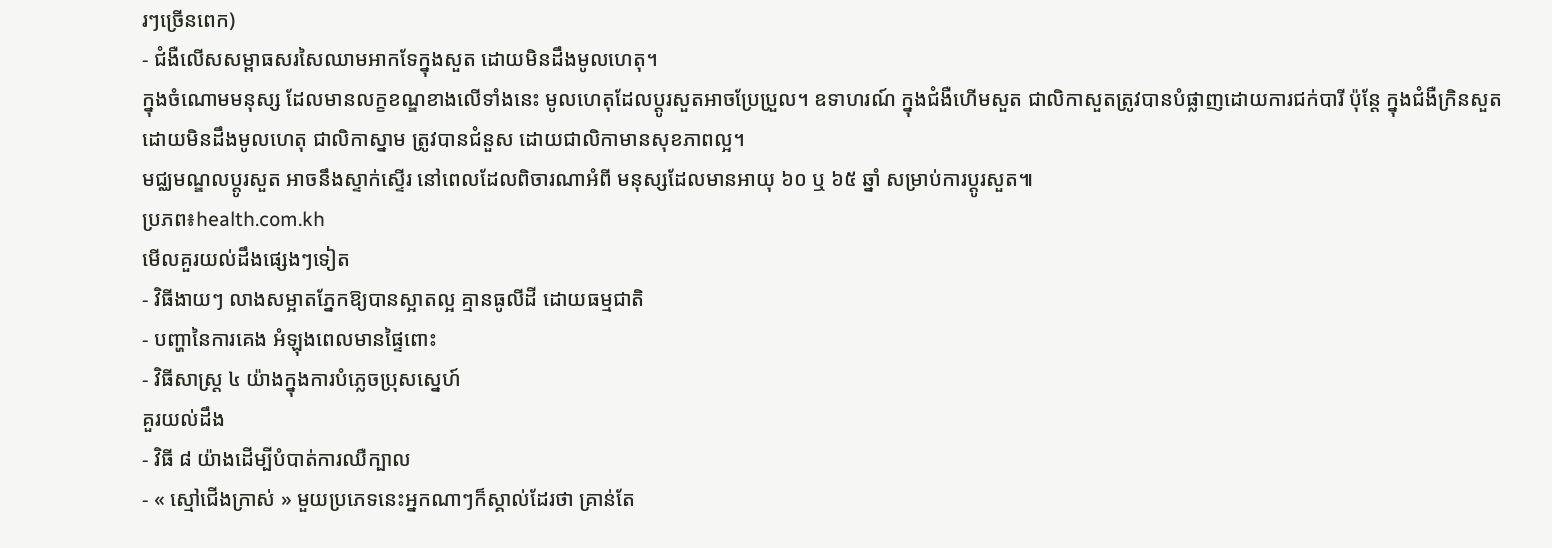រៗច្រើនពេក)
- ជំងឺលើសសម្ពាធសរសៃឈាមអាកទែក្នុងសួត ដោយមិនដឹងមូលហេតុ។
ក្នុងចំណោមមនុស្ស ដែលមានលក្ខខណ្ឌខាងលើទាំងនេះ មូលហេតុដែលប្តូរសួតអាចប្រែប្រួល។ ឧទាហរណ៍ ក្នុងជំងឺហើមសួត ជាលិកាសួតត្រូវបានបំផ្លាញដោយការជក់បារី ប៉ុន្តែ ក្នុងជំងឺក្រិនសួត ដោយមិនដឹងមូលហេតុ ជាលិកាស្នាម ត្រូវបានជំនួស ដោយជាលិកាមានសុខភាពល្អ។
មជ្ឈមណ្ឌលប្តូរសួត អាចនឹងស្ទាក់ស្ទើរ នៅពេលដែលពិចារណាអំពី មនុស្សដែលមានអាយុ ៦០ ឬ ៦៥ ឆ្នាំ សម្រាប់ការប្តូរសួត៕
ប្រភព៖health.com.kh
មើលគួរយល់ដឹងផ្សេងៗទៀត
- វិធីងាយៗ លាងសម្អាតភ្នែកឱ្យបានស្អាតល្អ គ្មានធូលីដី ដោយធម្មជាតិ
- បញ្ហានៃការគេង អំឡុងពេលមានផ្ទៃពោះ
- វិធីសាស្ត្រ ៤ យ៉ាងក្នុងការបំភ្លេចប្រុសស្នេហ៍
គួរយល់ដឹង
- វិធី ៨ យ៉ាងដើម្បីបំបាត់ការឈឺក្បាល
- « ស្មៅជើងក្រាស់ » មួយប្រភេទនេះអ្នកណាៗក៏ស្គាល់ដែរថា គ្រាន់តែ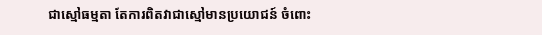ជាស្មៅធម្មតា តែការពិតវាជាស្មៅមានប្រយោជន៍ ចំពោះ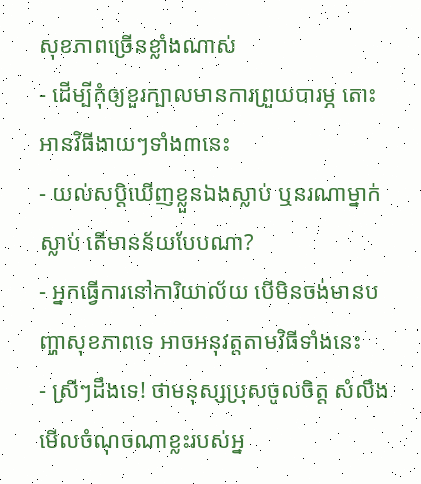សុខភាពច្រើនខ្លាំងណាស់
- ដើម្បីកុំឲ្យខួរក្បាលមានការព្រួយបារម្ភ តោះអានវិធីងាយៗទាំង៣នេះ
- យល់សប្តិឃើញខ្លួនឯងស្លាប់ ឬនរណាម្នាក់ស្លាប់ តើមានន័យបែបណា?
- អ្នកធ្វើការនៅការិយាល័យ បើមិនចង់មានបញ្ហាសុខភាពទេ អាចអនុវត្តតាមវិធីទាំងនេះ
- ស្រីៗដឹងទេ! ថាមនុស្សប្រុសចូលចិត្ត សំលឹងមើលចំណុចណាខ្លះរបស់អ្ន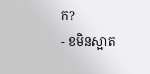ក?
- ខមិនស្អាត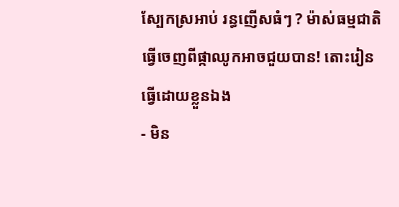ស្បែកស្រអាប់ រន្ធញើសធំៗ ? ម៉ាស់ធម្មជាតិធ្វើចេញពីផ្កាឈូកអាចជួយបាន! តោះរៀនធ្វើដោយខ្លួនឯង
- មិន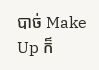បាច់ Make Up ក៏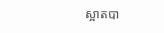ស្អាតបា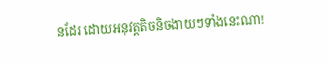នដែរ ដោយអនុវត្តតិចនិចងាយៗទាំងនេះណា!